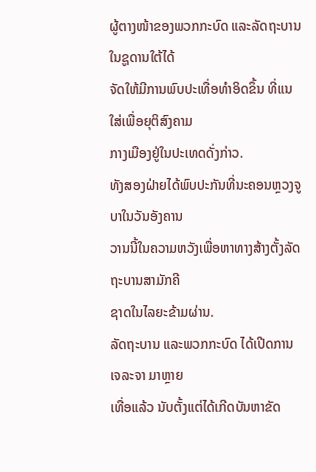ຜູ້ຕາງໜ້າຂອງພວກກະບົດ ແລະລັດຖະບານໃນຊູດານໃຕ້ໄດ້
ຈັດໃຫ້ມີການພົບປະເທື່ອທຳອິດຂຶ້ນ ທີ່ແນໃສ່ເພື່ອຍຸຕິສົງຄາມ
ກາງເມືອງຢູ່ໃນປະເທດດັ່ງກ່າວ.
ທັງສອງຝ່າຍໄດ້ພົບປະກັນທີ່ນະຄອນຫຼວງຈູບາໃນວັນອັງຄານ
ວານນີ້ໃນຄວາມຫວັງເພື່ອຫາທາງສ້າງຕັ້ງລັດຖະບານສາມັກຄີ
ຊາດໃນໄລຍະຂ້າມຜ່ານ.
ລັດຖະບານ ແລະພວກກະບົດ ໄດ້ເປີດການເຈລະຈາ ມາຫຼາຍ
ເທື່ອແລ້ວ ນັບຕັ້ງແຕ່ໄດ້ເກີດບັນຫາຂັດ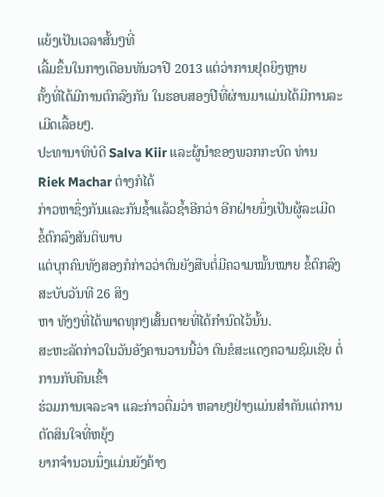ແຍ້ງເປັນເວລາສັ້ນໆທີ່
ເລີ້ມຂຶ້ນໃນກາງເດືອນທັນວາປີ 2013 ແຕ່ວ່າການຢຸດຍິງຫຼາຍ
ຄັ້ງທີ່ໄດ້ມີການຕົກລົງກັນ ໃນຮອບສອງປີທີ່ຜ່ານມາແມ່ນໄດ້ມີການລະເມີດເລື້ອຍໆ.
ປະທານາທິບໍດີ Salva Kiir ແລະຜູ້ນຳຂອງພວກກະບົດ ທ່ານ Riek Machar ຕ່າງກໍໄດ້
ກ່າວຫາຊຶ່ງກັນແລະກັນຊ້ຳແລ້ວຊ້ຳອີກວ່າ ອີກຝ່າຍນຶ່ງເປັນຜູ້ລະເມີດ ຂໍ້ຕົກລົງສັນຕິພາບ
ແຕ່ບຸກຄົນທັງສອງກໍກ່າວວ່າຕົນຍັງສືບຕໍ່ມີຄວາມໝັ້ນໝາຍ ຂໍ້ຕົກລົງສະບັບວັນທີ 26 ສິງ
ຫາ ທັງໆທີ່ໄດ້ພາດທຸກໆເສັ້ນຕາຍທີ່ໄດ້ກຳນົດໄວ້ນັ້ນ.
ສະຫະລັດກ່າວໃນວັນອັງຄານວານນີ້ວ່າ ຕົນຂໍສະແດງຄວາມຊົມເຊີຍ ຕໍ່ການກັບຄືນເຂົ້າ
ຮ່ວມການເຈລະຈາ ແລະກ່າວຕື່ມວ່າ ຫລາຍໆຢ່າງແມ່ນສຳຄັນແຕ່ການຕັດສິນໃຈທີ່ຫຍຸ້ງ
ຍາກຈຳນວນນຶ່ງແມ່ນຍັງຄ້າງ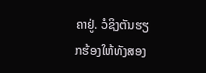ຄາຢູ່. ວໍຊິງຕັນຮຽກຮ້ອງໃຫ້ທັງສອງ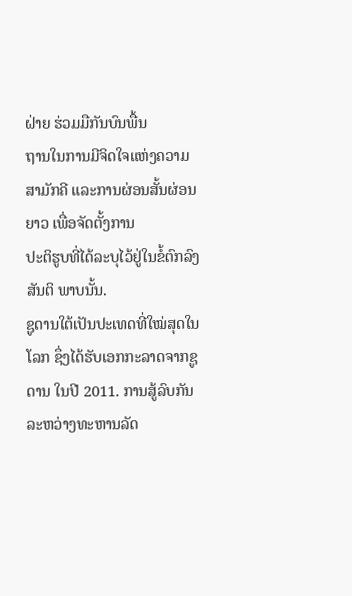ຝ່າຍ ຮ່ວມມືກັນບົນພື້ນ
ຖານໃນການມີຈິດໃຈແຫ່ງຄວາມສາມັກຄີ ແລະການຜ່ອນສັ້ນຜ່ອນຍາວ ເພື່ອຈັດຕັ້ງການ
ປະຕິຮູບທີ່ໄດ້ລະບຸໄວ້ຢູ່ໃນຂໍ້ຕົກລົງສັນຕິ ພາບນັ້ນ.
ຊູດານໃຕ້ເປັນປະເທດທີ່ໃໝ່ສຸດໃນໂລກ ຊຶ່ງໄດ້ຮັບເອກກະລາດຈາກຊູດານ ໃນປີ 2011. ການສູ້ລົບກັນລະຫວ່າງທະຫານລັດ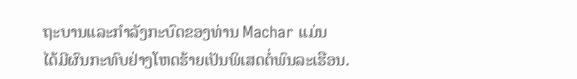ຖະບານແລະກຳລັງກະບົດຂອງທ່ານ Machar ແມ່ນ
ໄດ້ມີຜົນກະທົບຢ່າງໂຫດຮ້າຍເປັນພິເສດຕໍ່ພົນລະເຮືອນ.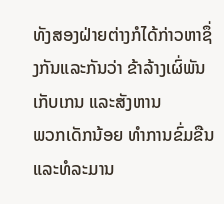ທັງສອງຝ່າຍຕ່າງກໍໄດ້ກ່າວຫາຊຶ່ງກັນແລະກັນວ່າ ຂ້າລ້າງເຜົ່ພັນ ເກັບເກນ ແລະສັງຫານ
ພວກເດັກນ້ອຍ ທຳການຂົ່ມຂືນແລະທໍລະມານ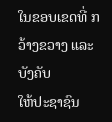ໃນຂອບເຂດທີ່ ກວ້າງຂວາງ ແລະບັງຄັບ
ໃຫ້ປະຊາຊົນ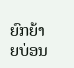ຍົກຍ້າຍບ່ອນ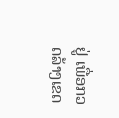ຢູ່ ເພື່ອກວດລ້າງເຂດ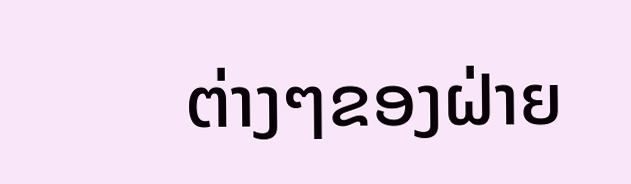ຕ່າງໆຂອງຝ່າຍ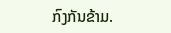ກົງກັນຂ້າມ.